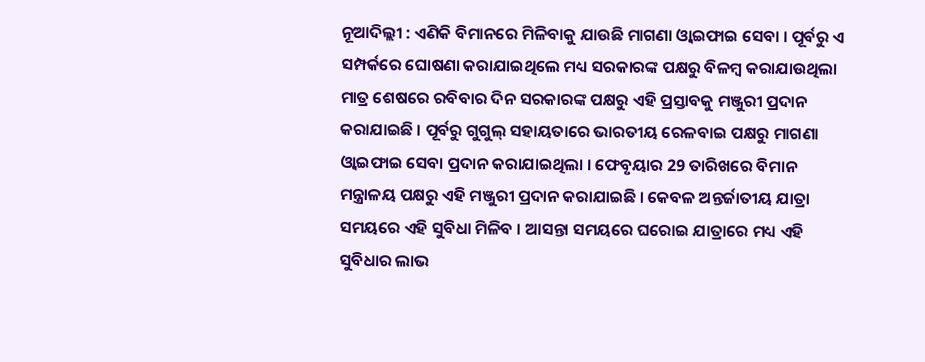ନୂଆଦିଲ୍ଲୀ : ଏଣିକି ବିମାନରେ ମିଳିବାକୁ ଯାଉଛି ମାଗଣା ଓ୍ବାଇଫାଇ ସେବା । ପୂର୍ବରୁ ଏ ସମ୍ପର୍କରେ ଘୋଷଣା କରାଯାଇଥିଲେ ମଧ୍ୟ ସରକାରଙ୍କ ପକ୍ଷରୁ ବିଳମ୍ବ କରାଯାଉଥିଲା ମାତ୍ର ଶେଷରେ ରବିବାର ଦିନ ସରକାରଙ୍କ ପକ୍ଷରୁ ଏହି ପ୍ରସ୍ତାବକୁ ମଞ୍ଜୁରୀ ପ୍ରଦାନ କରାଯାଇଛି । ପୂର୍ବରୁ ଗୁଗୁଲ୍ ସହାୟତାରେ ଭାରତୀୟ ରେଳବାଇ ପକ୍ଷରୁ ମାଗଣା ଓ୍ବାଇଫାଇ ସେବା ପ୍ରଦାନ କରାଯାଇଥିଲା । ଫେବୃୟାର 29 ତାରିଖରେ ବିମାନ ମନ୍ତ୍ରାଳୟ ପକ୍ଷରୁ ଏହି ମଞ୍ଜୁରୀ ପ୍ରଦାନ କରାଯାଇଛି । କେବଳ ଅନ୍ତର୍ଜାତୀୟ ଯାତ୍ରା ସମୟରେ ଏହି ସୁବିଧା ମିଳିବ । ଆସନ୍ତା ସମୟରେ ଘରୋଇ ଯାତ୍ରାରେ ମଧ୍ୟ ଏହି ସୁବିଧାର ଲାଭ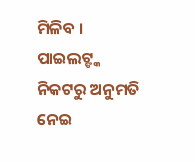ମିଳିବ । ପାଇଲଟ୍ଙ୍କ ନିକଟରୁ ଅନୁମତି ନେଇ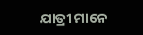ଯାତ୍ରୀ ମାନେ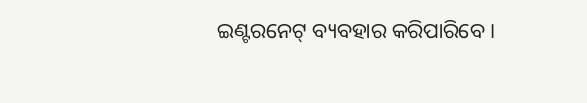ଇଣ୍ଟରନେଟ୍ ବ୍ୟବହାର କରିପାରିବେ ।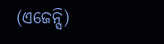(ଏଜେନ୍ସି)